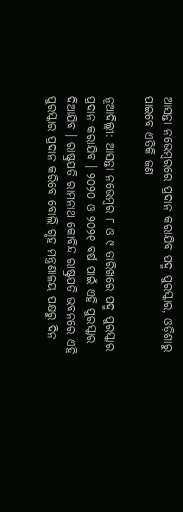ଆସନ୍ତା ନଭେମ୍ବରରେ ପ୍ରଦାନ କରାଯିବ ପଦ୍ମ ପୁରସ୍କାର, ଓଡ଼ିଶାରୁ ପାଇବେ ଏତିକି ଜଣ

ନୂଆଦିଲ୍ଲୀ: ଆସନ୍ତା ନଭେମ୍ବର ୮ ଓ ୯ ତାରିଖରେ ପଦ୍ମ ପୁରସ୍କାର ପ୍ରଦାନ କରାଯିବ । ୨୦୨୦ ଓ ୨୦୨୧ ବର୍ଷ ପାଇଁ ଏହି ପୁରସ୍କାର ଦିଆଯିବ । ରାଷ୍ଟ୍ରପତି ରାମନାଥ କୋବିନ୍ଦ ରାଷ୍ଟ୍ରପତି ଭବନରେ ଏହି ପୁରସ୍କାର ପ୍ରଦାନ କରିବେ ବୋଲି ଗୃହ ମନ୍ତ୍ରଣାଳୟ ପକ୍ଷରୁ ଦିନ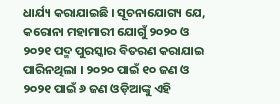ଧାର୍ଯ୍ୟ କରାଯାଇଛି । ସୂଚନାଯୋଗ୍ୟ ଯେ, କରୋନା ମହାମାରୀ ଯୋଗୁଁ ୨୦୨୦ ଓ ୨୦୨୧ ପଦ୍ମ ପୁରସ୍କାର ବିତରଣ କରାଯାଇ ପାରିନଥିଲା । ୨୦୨୦ ପାଇଁ ୧୦ ଜଣ ଓ ୨୦୨୧ ପାଇଁ ୬ ଜଣ ଓଡ଼ିଆଙ୍କୁ ଏହି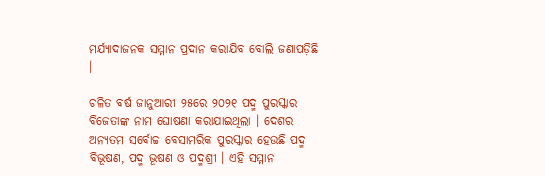ମର୍ଯ୍ୟାଦାଜନକ ସମ୍ମାନ ପ୍ରଦାନ କରାଯିବ ବୋଲି ଜଣାପଡ଼ିଛି ।

ଚଳିତ ବର୍ଷ ଜାନୁଆରୀ ୨୫ରେ ୨୦୨୧ ପଦ୍ମ ପୁରସ୍କାର ବିଜେତାଙ୍କ ନାମ ଘୋଷଣା କରାଯାଇଥିଲା । ଦେଶର ଅନ୍ୟତମ ସର୍ବୋଚ୍ଚ ବେସାମରିକ ପୁରସ୍କାର ହେଉଛି ପଦ୍ମ ବିଭୂଷଣ, ପଦ୍ମ ଭୂଷଣ ଓ ପଦ୍ମଶ୍ରୀ । ଏହି ସମ୍ମାନ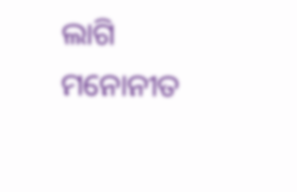ଲାଗି ମନୋନୀତ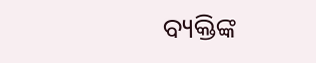ବ୍ୟକ୍ତିଙ୍କ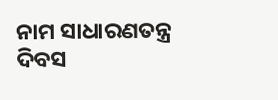ନାମ ସାଧାରଣତନ୍ତ୍ର ଦିବସ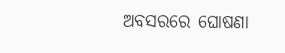ଅବସରରେ ଘୋଷଣା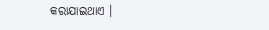କରାଯାଇଥାଏ ।